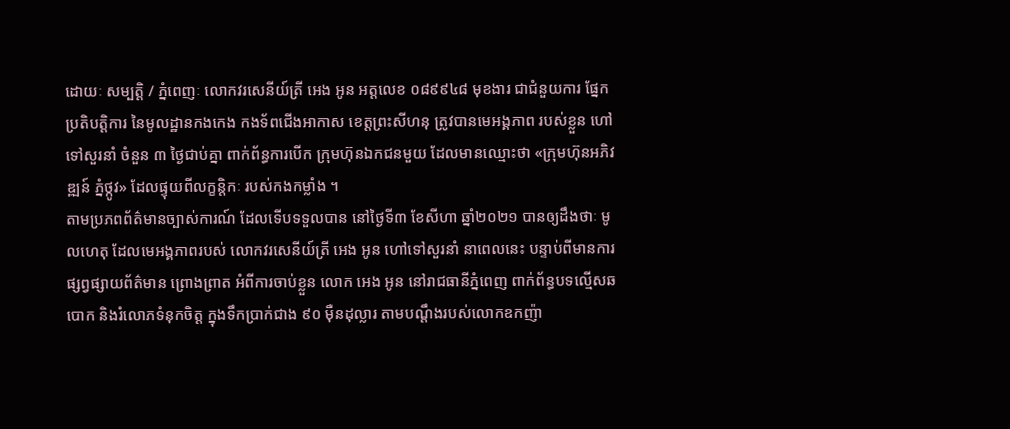ដោយៈ សម្បត្តិ / ភ្នំពេញៈ លោកវរសេនីយ៍ត្រី អេង អូន អត្តលេខ ០៨៩៩៤៨ មុខងារ ជាជំនួយការ ផ្នែកប្រតិបត្តិការ នៃមូលដ្ឋានកងកេង កងទ័ពជើងអាកាស ខេត្តព្រះសីហនុ ត្រូវបានមេអង្គភាព របស់ខ្លួន ហៅទៅសួរនាំ ចំនួន ៣ ថ្ងៃជាប់គ្នា ពាក់ព័ន្ធការបើក ក្រុមហ៊ុនឯកជនមួយ ដែលមានឈ្មោះថា «ក្រុមហ៊ុនអភិវឌ្ឍន៍ ភ្នំថ្កូវ» ដែលផ្ទុយពីលក្ខន្តិកៈ របស់កងកម្លាំង ។
តាមប្រភពព័ត៌មានច្បាស់ការណ៍ ដែលទើបទទួលបាន នៅថ្ងៃទី៣ ខែសីហា ឆ្នាំ២០២១ បានឲ្យដឹងថាៈ មូលហេតុ ដែលមេអង្គភាពរបស់ លោកវរសេនីយ៍ត្រី អេង អូន ហៅទៅសួរនាំ នាពេលនេះ បន្ទាប់ពីមានការផ្សព្វផ្សាយព័ត៌មាន ព្រោងព្រាត អំពីការចាប់ខ្លួន លោក អេង អូន នៅរាជធានីភ្នំពេញ ពាក់ព័ន្ធបទល្មើសឆបោក និងរំលោភទំនុកចិត្ត ក្នុងទឹកប្រាក់ជាង ៩០ ម៉ឺនដុល្លារ តាមបណ្តឹងរបស់លោកឧកញ៉ា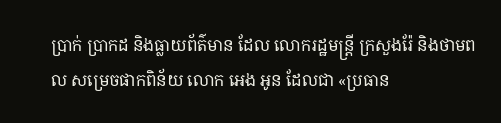ប្រាក់ ប្រាកដ និងធ្លាយព័ត៌មាន ដែល លោករដ្ឋមន្ត្រី ក្រសួងរ៉ែ និងថាមពល សម្រេចផាកពិន័យ លោក អេង អូន ដែលជា «ប្រធាន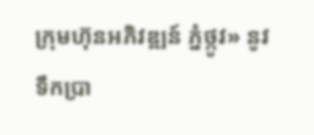ក្រុមហ៊ុនអភិវឌ្ឍន៍ ភ្នំថ្កូវ» នូវទឹកប្រា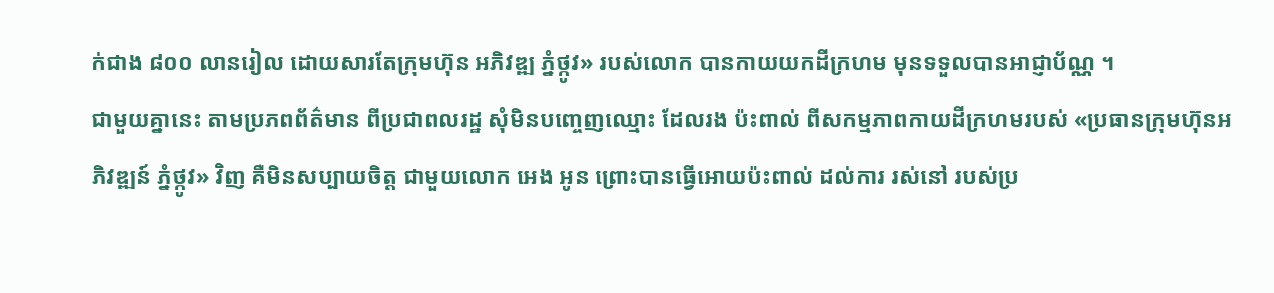ក់ជាង ៨០០ លានរៀល ដោយសារតែក្រុមហ៊ុន អភិវឌ្ឍ ភ្នំថ្កូវ» របស់លោក បានកាយយកដីក្រហម មុនទទួលបានអាជ្ញាប័ណ្ណ ។
ជាមួយគ្នានេះ តាមប្រភពព័ត៌មាន ពីប្រជាពលរដ្ឋ សុំមិនបញ្ចេញឈ្មោះ ដែលរង ប៉ះពាល់ ពីសកម្មភាពកាយដីក្រហមរបស់ «ប្រធានក្រុមហ៊ុនអភិវឌ្ឍន៍ ភ្នំថ្កូវ» វិញ គឺមិនសប្បាយចិត្ត ជាមួយលោក អេង អូន ព្រោះបានធ្វើអោយប៉ះពាល់ ដល់ការ រស់នៅ របស់ប្រ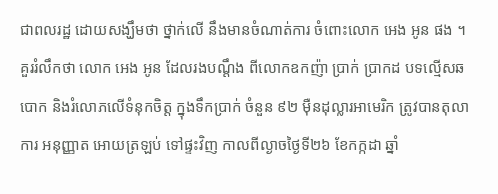ជាពលរដ្ឋ ដោយសង្ឃឹមថា ថ្នាក់លើ នឹងមានចំណាត់ការ ចំពោះលោក អេង អូន ផង ។
គួររំលឹកថា លោក អេង អូន ដែលរងបណ្តឹង ពីលោកឧកញ៉ា ប្រាក់ ប្រាកដ បទល្មើសឆបោក និងរំលោភលើទំនុកចិត្ត ក្នុងទឹកប្រាក់ ចំនួន ៩២ ម៉ឺនដុល្លារអាមេរិក ត្រូវបានតុលាការ អនុញ្ញាត អោយត្រឡប់ ទៅផ្ទះវិញ កាលពីល្ងាចថ្ងៃទី២៦ ខែកក្កដា ឆ្នាំ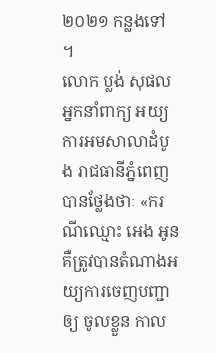២០២១ កន្លងទៅ ។
លោក ប្លង់ សុផល អ្នកនាំពាក្យ អយ្យការអមសាលាដំបូង រាជធានីភ្នំពេញ បានថ្លែងថាៈ «ករណីឈ្មោះ អេង អូន គឺត្រូវបានតំណាងអយ្យការចេញបញ្ជាឲ្យ ចូលខ្លួន កាល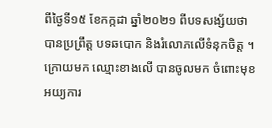ពីថ្ងៃទី១៥ ខែកក្កដា ឆ្នាំ២០២១ ពីបទសង្ស័យថាបានប្រព្រឹត្ត បទឆបោក និងរំលោភលើទំនុកចិត្ត ។ ក្រោយមក ឈ្មោះខាងលើ បានចូលមក ចំពោះមុខ អយ្យការ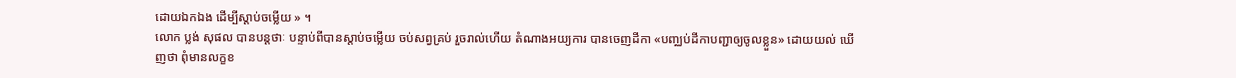ដោយឯកឯង ដើម្បីស្តាប់ចម្លើយ » ។
លោក ប្លង់ សុផល បានបន្តថាៈ បន្ទាប់ពីបានស្តាប់ចម្លើយ ចប់សព្វគ្រប់ រួចរាល់ហើយ តំណាងអយ្យការ បានចេញដីកា «បញ្ឈប់ដីកាបញ្ជាឲ្យចូលខ្លួន» ដោយយល់ ឃើញថា ពុំមានលក្ខខ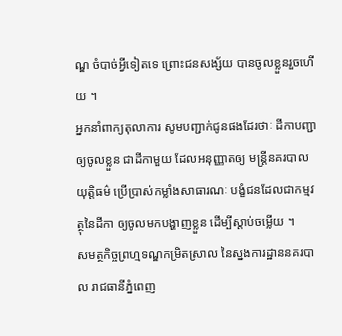ណ្ឌ ចំបាច់អ្វីទៀតទេ ព្រោះជនសង្ស័យ បានចូលខ្លួនរួចហើយ ។
អ្នកនាំពាក្យតុលាការ សូមបញ្ជាក់ជូនផងដែរថាៈ ដីកាបញ្ជា ឲ្យចូលខ្លួន ជាដីកាមួយ ដែលអនុញ្ញាតឲ្យ មន្ត្រីនគរបាលយុត្តិធម៌ ប្រើប្រាស់កម្លាំងសាធារណៈ បង្ខំជនដែលជាកម្មវត្ថុនៃដីកា ឲ្យចូលមកបង្ហាញខ្លួន ដើម្បីស្តាប់ចម្លើយ ។
សមត្ថកិច្ចព្រហ្មទណ្ឌកម្រិតស្រាល នៃស្នងការដ្ឋាននគរបាល រាជធានីភ្នំពេញ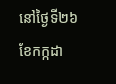នៅថ្ងៃទី២៦ ខែកក្កដា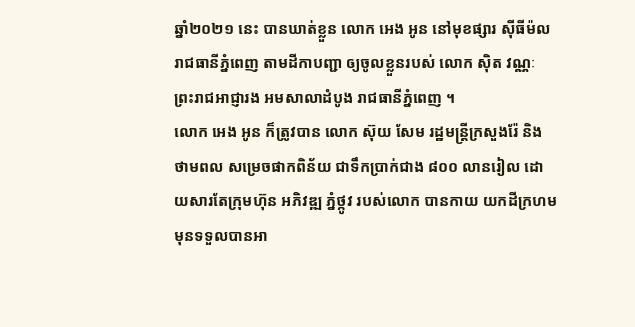ឆ្នាំ២០២១ នេះ បានឃាត់ខ្លួន លោក អេង អូន នៅមុខផ្សារ ស៊ីធីម៉ល រាជធានីភ្នំពេញ តាមដីកាបញ្ជា ឲ្យចូលខ្លួនរបស់ លោក ស៊ិត វណ្ណៈ ព្រះរាជអាជ្ញារង អមសាលាដំបូង រាជធានីភ្នំពេញ ។
លោក អេង អូន ក៏ត្រូវបាន លោក ស៊ុយ សែម រដ្ឋមន្ត្រីក្រសួងរ៉ែ និងថាមពល សម្រេចផាកពិន័យ ជាទឹកប្រាក់ជាង ៨០០ លានរៀល ដោយសារតែក្រុមហ៊ុន អភិវឌ្ឍ ភ្នំថ្កូវ របស់លោក បានកាយ យកដីក្រហម មុនទទួលបានអា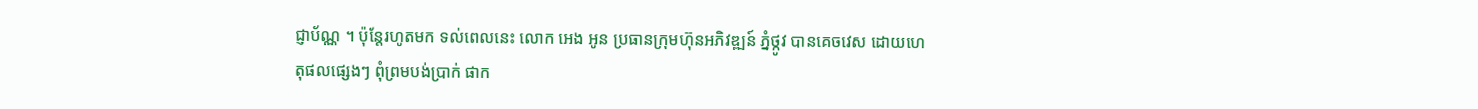ជ្ញាប័ណ្ណ ។ ប៉ុន្តែរហូតមក ទល់ពេលនេះ លោក អេង អូន ប្រធានក្រុមហ៊ុនអភិវឌ្ឍន៍ ភ្នំថ្កូវ បានគេចវេស ដោយហេតុផលផ្សេងៗ ពុំព្រមបង់ប្រាក់ ផាក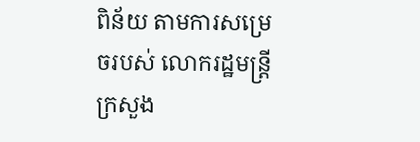ពិន័យ តាមការសម្រេចរបស់ លោករដ្ឋមន្ត្រីក្រសួង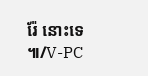រ៉ែ នោះទេ ៕/V-PC